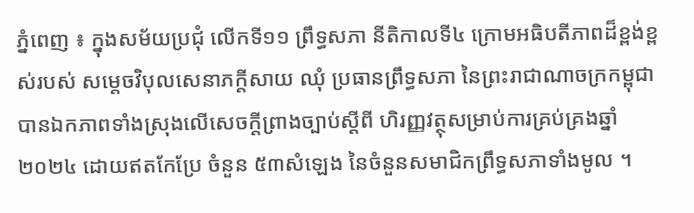ភ្នំពេញ ៖ ក្នុងសម័យប្រជុំ លើកទី១១ ព្រឹទ្ធសភា នីតិកាលទី៤ ក្រោមអធិបតីភាពដ៏ខ្ពង់ខ្ពស់របស់ សម្តេចវិបុលសេនាភក្តីសាយ ឈុំ ប្រធានព្រឹទ្ធសភា នៃព្រះរាជាណាចក្រកម្ពុជា បានឯកភាពទាំងស្រុងលើសេចក្តីព្រាងច្បាប់ស្តីពី ហិរញ្ញវត្ថុសម្រាប់ការគ្រប់គ្រងឆ្នាំ២០២៤ ដោយឥតកែប្រែ ចំនួន ៥៣សំឡេង នៃចំនួនសមាជិកព្រឹទ្ធសភាទាំងមូល ។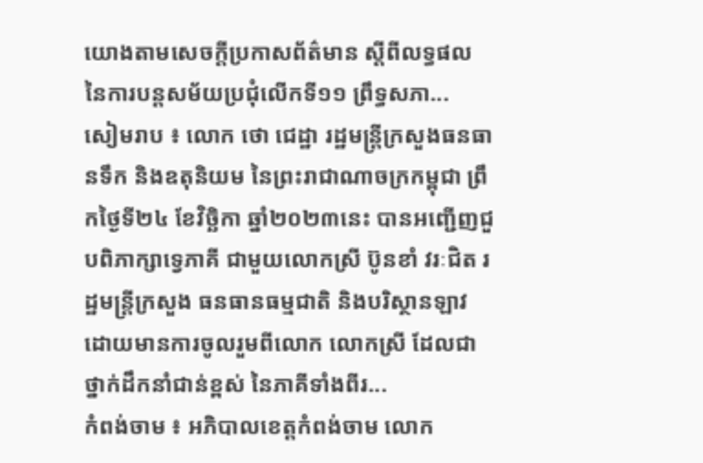យោងតាមសេចក្តីប្រកាសព័ត៌មាន ស្តីពីលទ្ធផល នៃការបន្តសម័យប្រជុំលើកទី១១ ព្រឹទ្ធសភា...
សៀមរាប ៖ លោក ថោ ជេដ្ឋា រដ្ឋមន្ត្រីក្រសួងធនធានទឹក និងឧតុនិយម នៃព្រះរាជាណាចក្រកម្ពុជា ព្រឹកថ្ងៃទី២៤ ខែវិច្ឆិកា ឆ្នាំ២០២៣នេះ បានអញ្ជើញជួបពិភាក្សាទ្វេភាគី ជាមួយលោកស្រី ប៊ូនខាំ វរៈជិត រដ្ឋមន្រ្តីក្រសួង ធនធានធម្មជាតិ និងបរិស្ថានឡាវ ដោយមានការចូលរួមពីលោក លោកស្រី ដែលជាថ្នាក់ដឹកនាំជាន់ខ្ពស់ នៃភាគីទាំងពីរ...
កំពង់ចាម ៖ អភិបាលខេត្តកំពង់ចាម លោក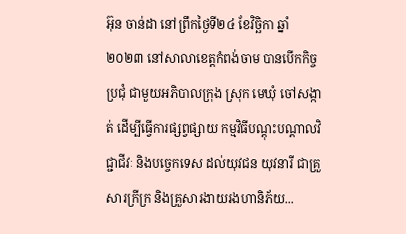អ៊ុន ចាន់ដា នៅព្រឹកថ្ងៃទី២៤ ខែវិច្ឆិកា ឆ្នាំ ២០២៣ នៅសាលាខេត្តកំពង់ចាម បានបើកកិច្ចប្រជុំ ជាមួយអភិបាលក្រុង ស្រុក មេឃុំ ចៅសង្កាត់ ដើម្បីធ្វើការផ្សព្វផ្សាយ កម្មវិធីបណ្តុះបណ្តាលវិជ្ជាជីវៈ និងបច្ចេកទេស ដល់យុវជន យុវនារី ជាគ្រួសារក្រីក្រ និងគ្រួសារងាយរងហានិភ័យ...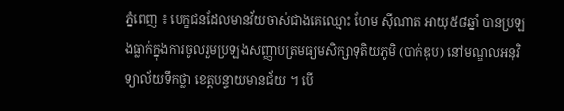ភ្នំពេញ ៖ បេក្ខជនដែលមានវ័យចាស់ជាងគេឈ្មោះ ហែម ស៊ីណាត អាយុ៥៨ឆ្នាំ បានប្រឡងធ្លាក់ក្នុងការចូលរួមប្រឡងសញ្ញាបត្រមធ្យមសិក្សាទុតិយភូមិ (បាក់ឌុប) នៅមណ្ឌលអនុវិទ្យាល័យទឹកថ្លា ខេត្តបន្ទាយមានជ័យ ។ បើ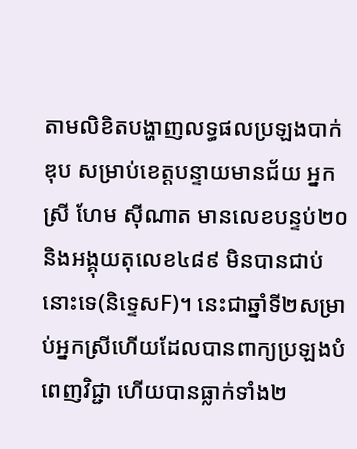តាមលិខិតបង្ហាញលទ្ធផលប្រឡងបាក់ឌុប សម្រាប់ខេត្តបន្ទាយមានជ័យ អ្នកស្រី ហែម ស៊ីណាត មានលេខបន្ទប់២០ និងអង្គុយតុលេខ៤៨៩ មិនបានជាប់នោះទេ(និទ្ទេសF)។ នេះជាឆ្នាំទី២សម្រាប់អ្នកស្រីហើយដែលបានពាក្យប្រឡងបំពេញវិជ្ជា ហើយបានធ្លាក់ទាំង២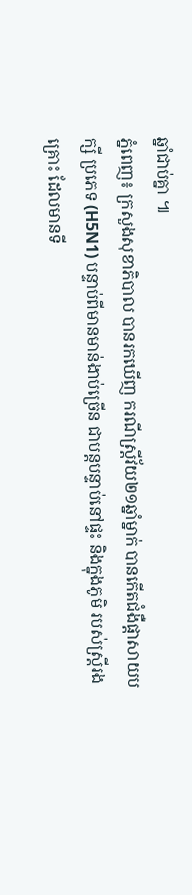ឆ្នាំជាប់គ្នា ៕
ភ្នំពេញ៖ ក្រសួងសុខាភិបាល បានរកឃើញ ករណីស្ត្រីវ័យ២១ឆ្នាំម្នាក់ បានកើតជំងឺផ្តាសាយបក្សី ប្រភេទ (H5N1) បន្ទាប់ពីមានមាន់ងាប់ច្រើន ជាបន្តបន្ទាប់នៅផ្ទះ និងក្នុងភូមិ របស់ស្ត្រីរងគ្រោះ ដែលមានទី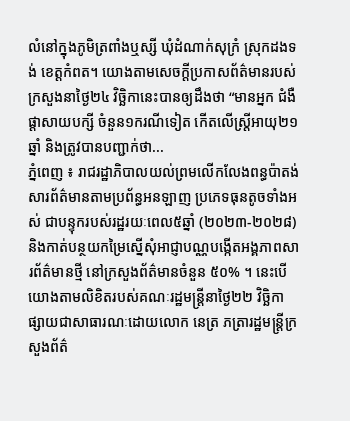លំនៅក្នុងភូមិត្រពាំងឬស្សី ឃុំដំណាក់សុក្រំ ស្រុកដងទង់ ខេត្តកំពត។ យោងតាមសេចក្តីប្រកាសព័ត៌មានរបស់ក្រសួងនាថ្ងៃ២៤ វិច្ឆិកានេះបានឲ្យដឹងថា “មានអ្នក ជំងឺផ្តាសាយបក្សី ចំនួន១ករណីទៀត កើតលើស្រ្តីអាយុ២១ឆ្នាំ និងត្រូវបានបញ្ជាក់ថា...
ភ្នំពេញ ៖ រាជរដ្ឋាភិបាលយល់ព្រមលើកលែងពន្ធប៉ាតង់សារព័ត៌មានតាមប្រព័ន្ធអនឡាញ ប្រភេទធុនតូចទាំងអស់ ជាបន្ទុករបស់រដ្ឋរយៈពេល៥ឆ្នាំ (២០២៣-២០២៨) និងកាត់បន្ថយកម្រៃស្នើសុំអាជ្ញាបណ្ណបង្កើតអង្គភាពសារព័ត៌មានថ្មី នៅក្រសួងព័ត៌មានចំនួន ៥០% ។ នេះបើយោងតាមលិខិតរបស់គណៈរដ្ឋមន្រ្តីនាថ្ងៃ២២ វិច្ឆិកា ផ្សាយជាសាធារណៈដោយលោក នេត្រ ភត្រារដ្ឋមន្រ្តីក្រសួងព័ត៌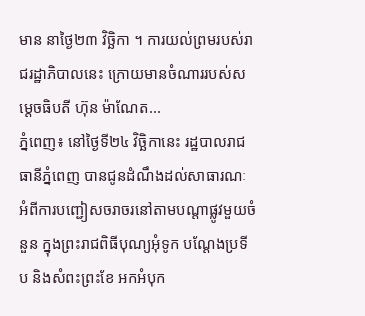មាន នាថ្ងៃ២៣ វិច្ឆិកា ។ ការយល់ព្រមរបស់រាជរដ្ឋាភិបាលនេះ ក្រោយមានចំណាររបស់សម្តេចធិបតី ហ៊ុន ម៉ាណែត...
ភ្នំពេញ៖ នៅថ្ងៃទី២៤ វិច្ឆិកានេះ រដ្ឋបាលរាជធានីភ្នំពេញ បានជូនដំណឹងដល់សាធារណៈ អំពីការបញ្ជៀសចរាចរនៅតាមបណ្តាផ្លូវមួយចំនួន ក្នុងព្រះរាជពិធីបុណ្យអុំទូក បណ្តែងប្រទីប និងសំពះព្រះខែ អកអំបុក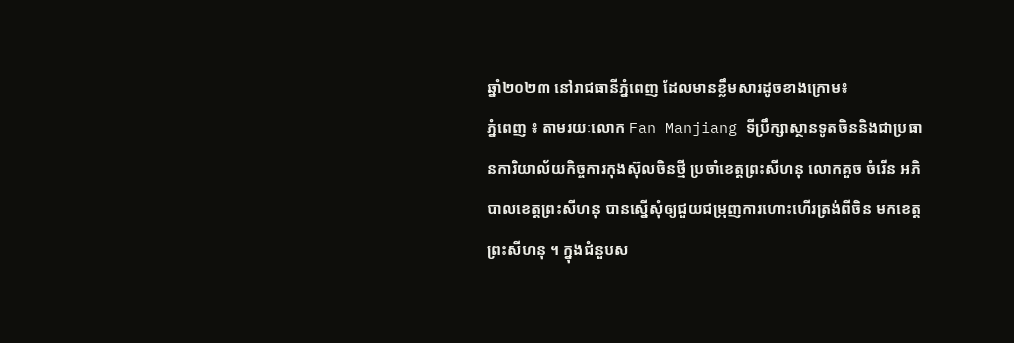ឆ្នាំ២០២៣ នៅរាជធានីភ្នំពេញ ដែលមានខ្លឹមសារដូចខាងក្រោម៖
ភ្នំពេញ ៖ តាមរយៈលោក Fan Manjiang ទីប្រឹក្សាស្ថានទូតចិននិងជាប្រធានការិយាល័យកិច្ចការកុងស៊ុលចិនថ្មី ប្រចាំខេត្តព្រះសីហនុ លោកគួច ចំរើន អភិបាលខេត្តព្រះសីហនុ បានស្នើសុំឲ្យជួយជម្រុញការហោះហើរត្រង់ពីចិន មកខេត្តព្រះសីហនុ ។ ក្នុងជំនួបស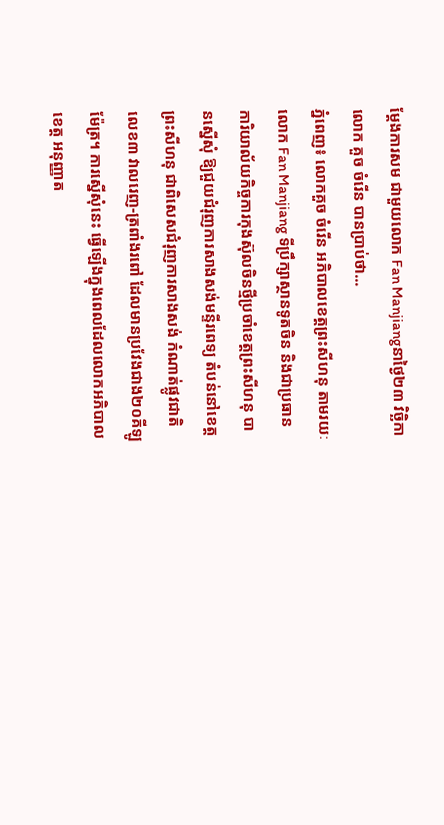ម្ដែងការសម ជាមួយលោក Fan Manjiangនាថ្ងៃ២៣ វិច្ឆិកា លោក គួច ចំរើន បានប្រាប់ថា...
ភ្នំពេញ៖ លោកគួច ចំរើន អភិបាលខេត្តព្រះសីហនុ តាមរយៈលោក Fan Manjiang ទីប្រឹក្សាស្ថានទូតចិន និងជាប្រធានការិយាល័យកិច្ចការកុងស៊ុលចិនថ្មីប្រចាំខេត្តព្រះសីហនុ បានស្នើសុំ ឱ្យជួយជំរុញការសាងសង់មន្ទីរពេទ្យ តំបន់នៅខេត្តព្រះសីហនុ ជាពិសេសជំរុញការសាងសង់ កំណាត់ផ្លូវជាតិលេខ៣ វាលរេញ-ត្រពាំងរពៅ ដែលមានប្រវែងជាង២០គីឡូម៉ែត្រ។ ការស្នើសុំនេះ ធ្វើឡើងក្នុងពេលដែលលោកអភិបាលខេត្ត អនុញ្ញាត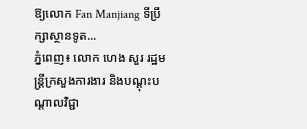ឱ្យលោក Fan Manjiang ទីប្រឹក្សាស្ថានទូត...
ភ្នំពេញ៖ លោក ហេង សួរ រដ្ឋមន្ត្រីក្រសួងការងារ និងបណ្តុះបណ្តាលវិជ្ជា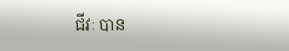ជីវៈ បាន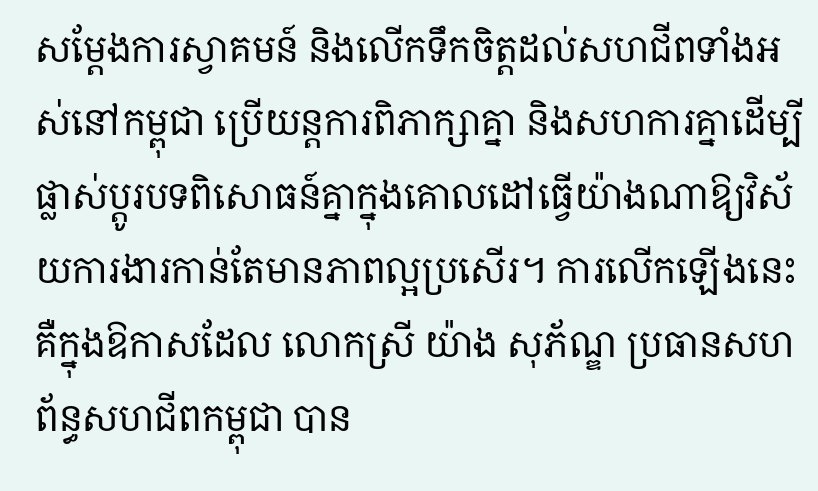សម្តែងការស្វាគមន៍ និងលើកទឹកចិត្តដល់សហជីពទាំងអស់នៅកម្ពុជា ប្រើយន្តការពិភាក្សាគ្នា និងសហការគ្នាដើម្បីផ្លាស់ប្តូរបទពិសោធន៍គ្នាក្នុងគោលដៅធ្វើយ៉ាងណាឱ្យវិស័យការងារកាន់តែមានភាពល្អប្រសើរ។ ការលើកឡើងនេះ គឺក្នុងឱកាសដែល លោកស្រី យ៉ាង សុភ័ណ្ឌ ប្រធានសហព័ន្ធសហជីពកម្ពុជា បាន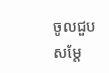ចូលជួបសម្តែ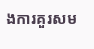ងការគួរសម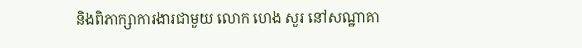និងពិភាក្សាការងារជាមួយ លោក ហេង សួរ នៅសណ្ឋាគា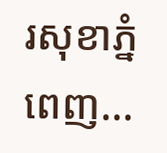រសុខាភ្នំពេញ...